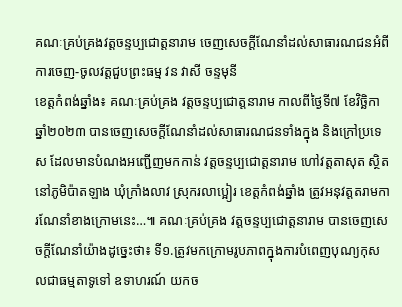គណៈគ្រប់គ្រងវត្តចន្ទប្បជោត្តនារាម ចេញសេចក្ដីណែនាំដល់សាធារណជនអំពីការចេញ-ចូលវត្តជួបព្រះធម្ម វន វាសី ចន្ទមុនី
ខេត្តកំពង់ឆ្នាំង៖ គណៈគ្រប់គ្រង វត្តចន្ទប្បជោត្តនារាម កាលពីថ្ងៃទី៧ ខែវិច្ឆិកា ឆ្នាំ២០២៣ បានចេញសេចក្ដីណែនាំដល់សាធារណជនទាំងក្នុង និងក្រៅប្រទេស ដែលមានបំណងអញ្ជើញមកកាន់ វត្តចន្ទប្បជោត្តនារាម ហៅវត្តតាសុត ស្ថិតនៅភូមិប៉ាតឡាង ឃុំក្រាំងលាវ ស្រុករលាប្អៀរ ខេត្តកំពង់ឆ្នាំង ត្រូវអនុវត្តតរាមការណែនាំខាងក្រោមនេះ…៕ គណៈគ្រប់គ្រង វត្តចន្ទប្បជោត្តនារាម បានចេញសេចក្តីណែនាំយ៉ាងដូច្នេះថា៖ ទី១.ត្រូវមកក្រោមរូបភាពក្នុងការបំពេញបុណ្យកុសលជាធម្មតាទូទៅ ឧទាហរណ៍ យកច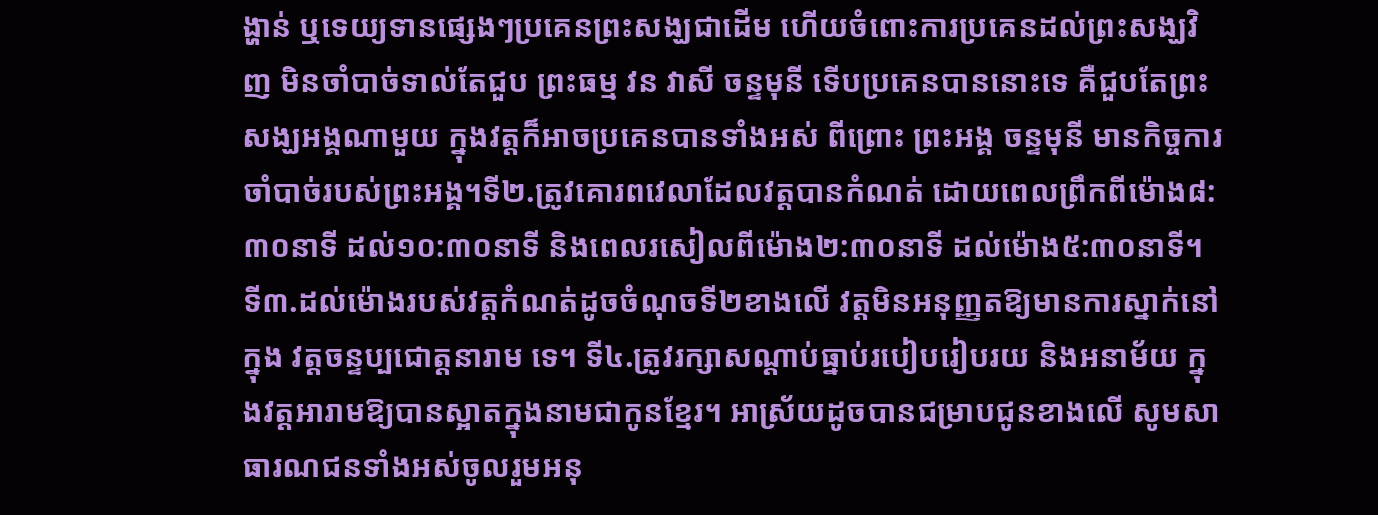ង្ហាន់ ឬទេយ្យទានផ្សេងៗប្រគេនព្រះសង្ឃជាដើម ហើយចំពោះការប្រគេនដល់ព្រះសង្ឃវិញ មិនចាំបាច់ទាល់តែជួប ព្រះធម្ម វន វាសី ចន្ទមុនី ទើបប្រគេនបាននោះទេ គឺជួបតែព្រះសង្ឃអង្គណាមួយ ក្នុងវត្តក៏អាចប្រគេនបានទាំងអស់ ពីព្រោះ ព្រះអង្គ ចន្ទមុនី មានកិច្ចការចាំបាច់របស់ព្រះអង្គ។ទី២.ត្រូវគោរពវេលាដែលវត្តបានកំណត់ ដោយពេលព្រឹកពីម៉ោង៨:៣០នាទី ដល់១០:៣០នាទី និងពេលរសៀលពីម៉ោង២:៣០នាទី ដល់ម៉ោង៥:៣០នាទី។ ទី៣.ដល់ម៉ោងរបស់វត្តកំណត់ដូចចំណុចទី២ខាងលើ វត្តមិនអនុញ្ញតឱ្យមានការស្នាក់នៅក្នុង វត្តចន្ទប្បជោត្តនារាម ទេ។ ទី៤.ត្រូវរក្សាសណ្ដាប់ធ្នាប់របៀបរៀបរយ និងអនាម័យ ក្នុងវត្តអារាមឱ្យបានស្អាតក្នុងនាមជាកូនខ្មែរ។ អាស្រ័យដូចបានជម្រាបជូនខាងលើ សូមសាធារណជនទាំងអស់ចូលរួមអនុ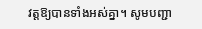វត្តឱ្យបានទាំងអស់គ្នា។ សូមបញ្ជា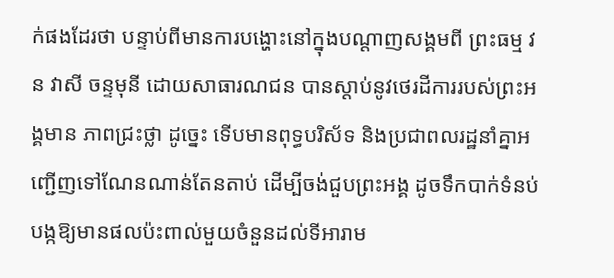ក់ផងដែរថា បន្ទាប់ពីមានការបង្ហោះនៅក្នុងបណ្ដាញសង្គមពី ព្រះធម្ម វន វាសី ចន្ទមុនី ដោយសាធារណជន បានស្ដាប់នូវថេរដីការរបស់ព្រះអង្គមាន ភាពជ្រះថ្លា ដូច្នេះ ទើបមានពុទ្ធបរិស័ទ និងប្រជាពលរដ្ឋនាំគ្នាអញ្ជើញទៅណែនណាន់តែនតាប់ ដើម្បីចង់ជួបព្រះអង្គ ដូចទឹកបាក់ទំនប់ បង្កឱ្យមានផលប៉ះពាល់មួយចំនួនដល់ទីអារាម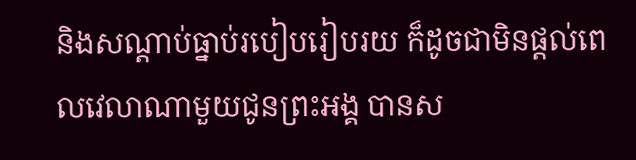និងសណ្តាប់ធ្នាប់របៀបរៀបរយ ក៏ដូចជាមិនផ្តល់ពេលវេលាណាមួយជូនព្រះអង្គ បានស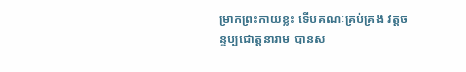ម្រាកព្រះកាយខ្លះ ទើបគណៈគ្រប់គ្រង វត្តចន្ទប្បជោត្តនារាម បានស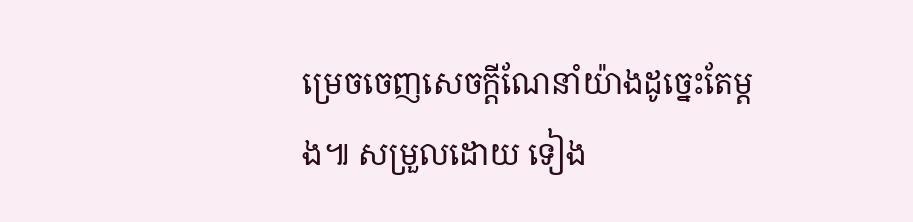ម្រេចចេញសេចក្តីណែនាំយ៉ាងដូច្នេះតែម្ដង៕ សម្រួលដោយ ទៀង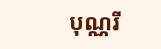បុណ្ណរី